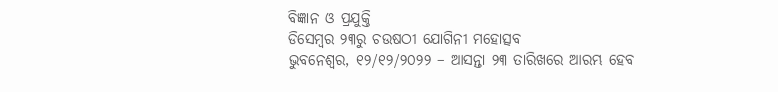ବିଜ୍ଞାନ ଓ ପ୍ରଯୁକ୍ତି
ଡିସେମ୍ବର ୨୩ରୁ ଚଉଷଠୀ ଯୋଗିନୀ ମହୋତ୍ସବ
ଭୁବନେଶ୍ୱର, ୧୨/୧୨/୨୦୨୨ – ଆସନ୍ତା ୨୩ ତାରିଖରେ ଆରମ୍ଭ ହେବ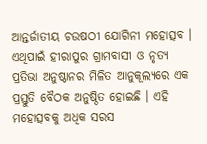ଆନ୍ତର୍ଜାତୀୟ ଚଉଷଠୀ ଯୋଗିନୀ ମହୋତ୍ସବ । ଏଥିପାଇଁ ହୀରାପୁର ଗ୍ରାମବାସୀ ଓ ନୃତ୍ୟ ପ୍ରତିଭା ଅନୁଷ୍ଠାନର ମିଳିତ ଆନୁକୂଲ୍ୟରେ ଏକ ପ୍ରସ୍ତୁତି ବୈଠକ ଅନୁଷ୍ଠିତ ହୋଇଛି । ଏହି ମହୋତ୍ସବକୁ ଅଧିକ ସରସ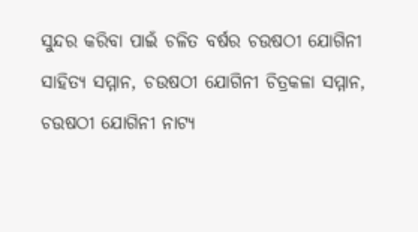ସୁନ୍ଦର କରିବା ପାଇଁ ଚଳିତ ବର୍ଷର ଚଉଷଠୀ ଯୋଗିନୀ ସାହିତ୍ୟ ସମ୍ମାନ, ଚଉଷଠୀ ଯୋଗିନୀ ଚିତ୍ରକଳା ସମ୍ମାନ, ଚଉଷଠୀ ଯୋଗିନୀ ନାଟ୍ୟ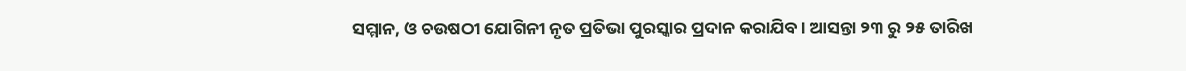ସମ୍ମାନ, ଓ ଚଉଷଠୀ ଯୋଗିନୀ ନୃତ ପ୍ରତିଭା ପୁରସ୍କାର ପ୍ରଦାନ କରାଯିବ । ଆସନ୍ତା ୨୩ ରୁ ୨୫ ତାରିଖ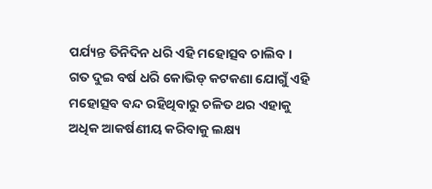ପର୍ଯ୍ୟନ୍ତ ତିନିଦିନ ଧରି ଏହି ମହୋତ୍ସବ ଚାଲିବ । ଗତ ଦୁଇ ବର୍ଷ ଧରି କୋଭିଡ୍ କଟକଣା ଯୋଗୁଁ ଏହି ମହୋତ୍ସବ ବନ୍ଦ ରହିଥିବାରୁ ଚଳିତ ଥର ଏହାକୁ ଅଧିକ ଆକର୍ଷଣୀୟ କରିବାକୁ ଲକ୍ଷ୍ୟ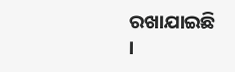ରଖାଯାଇଛି ।